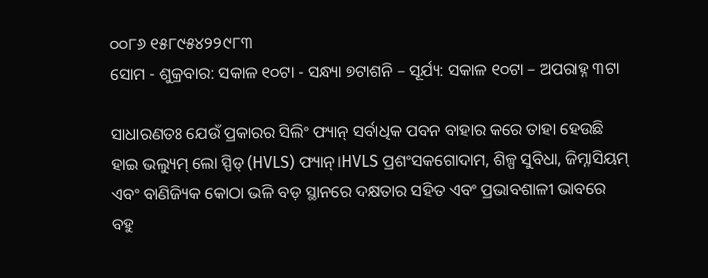୦୦୮୬ ୧୫୮୯୫୪୨୨୯୮୩
ସୋମ - ଶୁକ୍ରବାର: ସକାଳ ୧୦ଟା - ସନ୍ଧ୍ୟା ୭ଟାଶନି – ସୂର୍ଯ୍ୟ: ସକାଳ ୧୦ଟା – ଅପରାହ୍ନ ୩ଟା

ସାଧାରଣତଃ ଯେଉଁ ପ୍ରକାରର ସିଲିଂ ଫ୍ୟାନ୍ ସର୍ବାଧିକ ପବନ ବାହାର କରେ ତାହା ହେଉଛି ହାଇ ଭଲ୍ୟୁମ୍ ଲୋ ସ୍ପିଡ୍ (HVLS) ଫ୍ୟାନ୍।HVLS ପ୍ରଶଂସକଗୋଦାମ, ଶିଳ୍ପ ସୁବିଧା, ଜିମ୍ନାସିୟମ୍ ଏବଂ ବାଣିଜ୍ୟିକ କୋଠା ଭଳି ବଡ଼ ସ୍ଥାନରେ ଦକ୍ଷତାର ସହିତ ଏବଂ ପ୍ରଭାବଶାଳୀ ଭାବରେ ବହୁ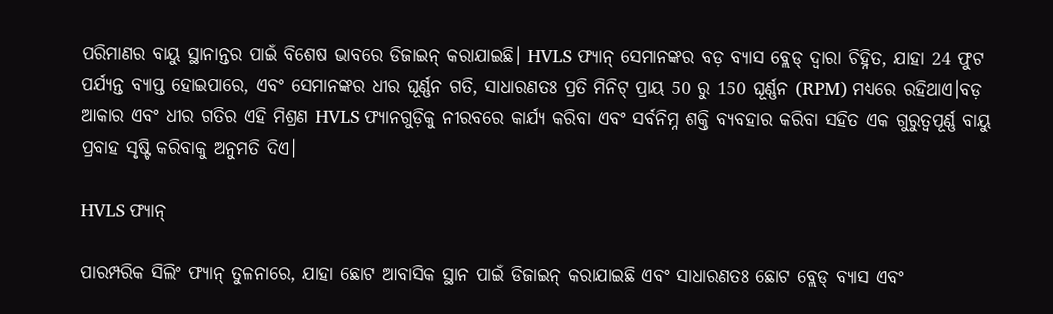ପରିମାଣର ବାୟୁ ସ୍ଥାନାନ୍ତର ପାଇଁ ବିଶେଷ ଭାବରେ ଡିଜାଇନ୍ କରାଯାଇଛି। HVLS ଫ୍ୟାନ୍ ସେମାନଙ୍କର ବଡ଼ ବ୍ୟାସ ବ୍ଲେଡ୍ ଦ୍ୱାରା ଚିହ୍ନିତ, ଯାହା 24 ଫୁଟ ପର୍ଯ୍ୟନ୍ତ ବ୍ୟାପ୍ତ ହୋଇପାରେ, ଏବଂ ସେମାନଙ୍କର ଧୀର ଘୂର୍ଣ୍ଣନ ଗତି, ସାଧାରଣତଃ ପ୍ରତି ମିନିଟ୍ ପ୍ରାୟ 50 ରୁ 150 ଘୂର୍ଣ୍ଣନ (RPM) ମଧ୍ୟରେ ରହିଥାଏ।ବଡ଼ ଆକାର ଏବଂ ଧୀର ଗତିର ଏହି ମିଶ୍ରଣ HVLS ଫ୍ୟାନଗୁଡ଼ିକୁ ନୀରବରେ କାର୍ଯ୍ୟ କରିବା ଏବଂ ସର୍ବନିମ୍ନ ଶକ୍ତି ବ୍ୟବହାର କରିବା ସହିତ ଏକ ଗୁରୁତ୍ୱପୂର୍ଣ୍ଣ ବାୟୁ ପ୍ରବାହ ସୃଷ୍ଟି କରିବାକୁ ଅନୁମତି ଦିଏ।

HVLS ଫ୍ୟାନ୍

ପାରମ୍ପରିକ ସିଲିଂ ଫ୍ୟାନ୍ ତୁଳନାରେ, ଯାହା ଛୋଟ ଆବାସିକ ସ୍ଥାନ ପାଇଁ ଡିଜାଇନ୍ କରାଯାଇଛି ଏବଂ ସାଧାରଣତଃ ଛୋଟ ବ୍ଲେଡ୍ ବ୍ୟାସ ଏବଂ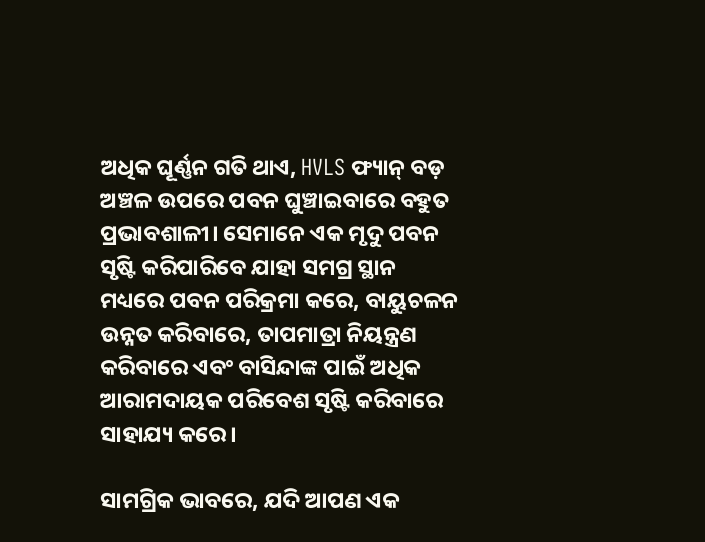ଅଧିକ ଘୂର୍ଣ୍ଣନ ଗତି ଥାଏ, HVLS ଫ୍ୟାନ୍ ବଡ଼ ଅଞ୍ଚଳ ଉପରେ ପବନ ଘୁଞ୍ଚାଇବାରେ ବହୁତ ପ୍ରଭାବଶାଳୀ। ସେମାନେ ଏକ ମୃଦୁ ପବନ ସୃଷ୍ଟି କରିପାରିବେ ଯାହା ସମଗ୍ର ସ୍ଥାନ ମଧ୍ୟରେ ପବନ ପରିକ୍ରମା କରେ, ବାୟୁଚଳନ ଉନ୍ନତ କରିବାରେ, ତାପମାତ୍ରା ନିୟନ୍ତ୍ରଣ କରିବାରେ ଏବଂ ବାସିନ୍ଦାଙ୍କ ପାଇଁ ଅଧିକ ଆରାମଦାୟକ ପରିବେଶ ସୃଷ୍ଟି କରିବାରେ ସାହାଯ୍ୟ କରେ।

ସାମଗ୍ରିକ ଭାବରେ, ଯଦି ଆପଣ ଏକ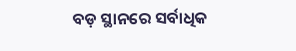ବଡ଼ ସ୍ଥାନରେ ସର୍ବାଧିକ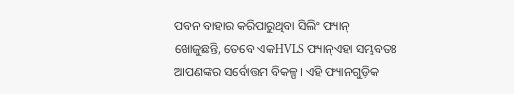ପବନ ବାହାର କରିପାରୁଥିବା ସିଲିଂ ଫ୍ୟାନ୍ ଖୋଜୁଛନ୍ତି, ତେବେ ଏକHVLS ଫ୍ୟାନ୍ଏହା ସମ୍ଭବତଃ ଆପଣଙ୍କର ସର୍ବୋତ୍ତମ ବିକଳ୍ପ। ଏହି ଫ୍ୟାନଗୁଡ଼ିକ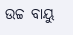ଉଚ୍ଚ ବାୟୁ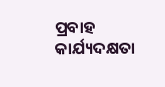ପ୍ରବାହ କାର୍ଯ୍ୟଦକ୍ଷତା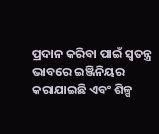ପ୍ରଦାନ କରିବା ପାଇଁ ସ୍ୱତନ୍ତ୍ର ଭାବରେ ଇଞ୍ଜିନିୟର କରାଯାଇଛି ଏବଂ ଶିଳ୍ପ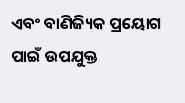ଏବଂ ବାଣିଜ୍ୟିକ ପ୍ରୟୋଗ ପାଇଁ ଉପଯୁକ୍ତ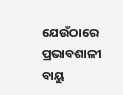ଯେଉଁଠାରେ ପ୍ରଭାବଶାଳୀ ବାୟୁ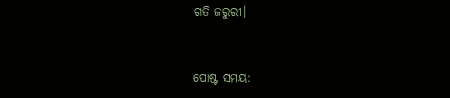ଗତି ଜରୁରୀ।


ପୋଷ୍ଟ ସମୟ: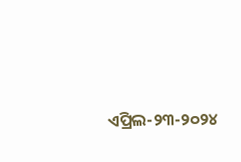ଏପ୍ରିଲ-୨୩-୨୦୨୪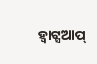ହ୍ୱାଟ୍ସଆପ୍